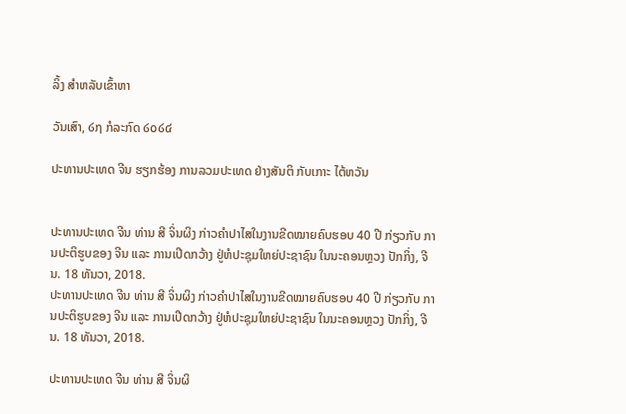ລິ້ງ ສຳຫລັບເຂົ້າຫາ

ວັນເສົາ, ໒໗ ກໍລະກົດ ໒໐໒໔

ປະທານປະເທດ ຈີນ ຮຽກຮ້ອງ ການລວມປະເທດ ຢ່າງສັນຕິ ກັບເກາະ ໄຕ້ຫວັນ


ປະທານປະເທດ ຈີນ ທ່ານ ສີ ຈິ່ນຜິງ ກ່າວຄຳປາໄສໃນງານຂີດໝາຍຄົບຮອບ 40 ປີ ກ່ຽວກັບ ການປະຕິຮູບຂອງ ຈີນ ແລະ ການເປີດກວ້າງ ຢູ່ຫໍປະຊຸມໃຫຍ່ປະຊາຊົນ ໃນນະຄອນຫຼວງ ປັກກິ່ງ, ຈີນ. 18 ທັນວາ, 2018.
ປະທານປະເທດ ຈີນ ທ່ານ ສີ ຈິ່ນຜິງ ກ່າວຄຳປາໄສໃນງານຂີດໝາຍຄົບຮອບ 40 ປີ ກ່ຽວກັບ ການປະຕິຮູບຂອງ ຈີນ ແລະ ການເປີດກວ້າງ ຢູ່ຫໍປະຊຸມໃຫຍ່ປະຊາຊົນ ໃນນະຄອນຫຼວງ ປັກກິ່ງ, ຈີນ. 18 ທັນວາ, 2018.

ປະທານປະເທດ ຈີນ ທ່ານ ສີ ຈິ່ນຜິ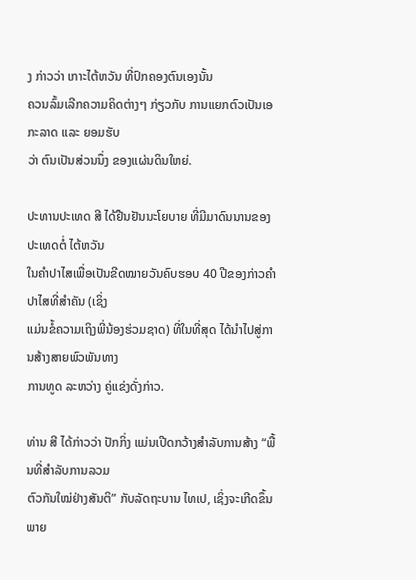ງ ກ່າວວ່າ ເກາະໄຕ້ຫວັນ ທີ່ປົກຄອງຕົນເອງນັ້ນ
ຄວນລົ້ມເລີກຄວາມຄິດຕ່າງໆ ກ່ຽວກັບ ການແຍກຕົວເປັນເອກະລາດ ແລະ ຍອມຮັບ
ວ່າ ຕົນເປັນສ່ວນນຶ່ງ ຂອງແຜ່ນດິນໃຫຍ່.

ປະທານປະເທດ ສີ ໄດ້ຢືນຢັນນະໂຍບາຍ ທີ່ມີມາດົນນານຂອງປະເທດຕໍ່ ໄຕ້ຫວັນ
ໃນຄຳປາໄສເພື່ອເປັນຂີດໝາຍວັນຄົບຮອບ 40 ປີຂອງກ່າວຄຳປາໄສທີ່ສຳຄັນ (ເຊິ່ງ
ແມ່ນຂໍ້ຄວາມເຖິງພີ່ນ້ອງຮ່ວມຊາດ) ທີ່ໃນທີ່ສຸດ ໄດ້ນຳໄປສູ່ການສ້າງສາຍພົວພັນທາງ
ການທູດ ລະຫວ່າງ ຄູ່ແຂ່ງດັ່ງກ່າວ.

ທ່ານ ສີ ໄດ້ກ່າວວ່າ ປັກກິ່ງ ແມ່ນເປີດກວ້າງສຳລັບການສ້າງ “ພື້ນທີ່ສຳລັບການລວມ
ຕົວກັນໃໝ່ຢ່າງສັນຕິ” ກັບລັດຖະບານ ໄທເປ, ເຊິ່ງຈະເກີດຂຶ້ນພາຍ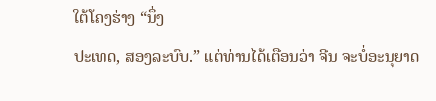ໃຕ້ໂຄງຮ່າງ “ນຶ່ງ
ປະເທດ, ສອງລະບົບ.” ແຕ່ທ່ານໄດ້ເຕືອນວ່າ ຈີນ ຈະບໍ່ອະນຸຍາດ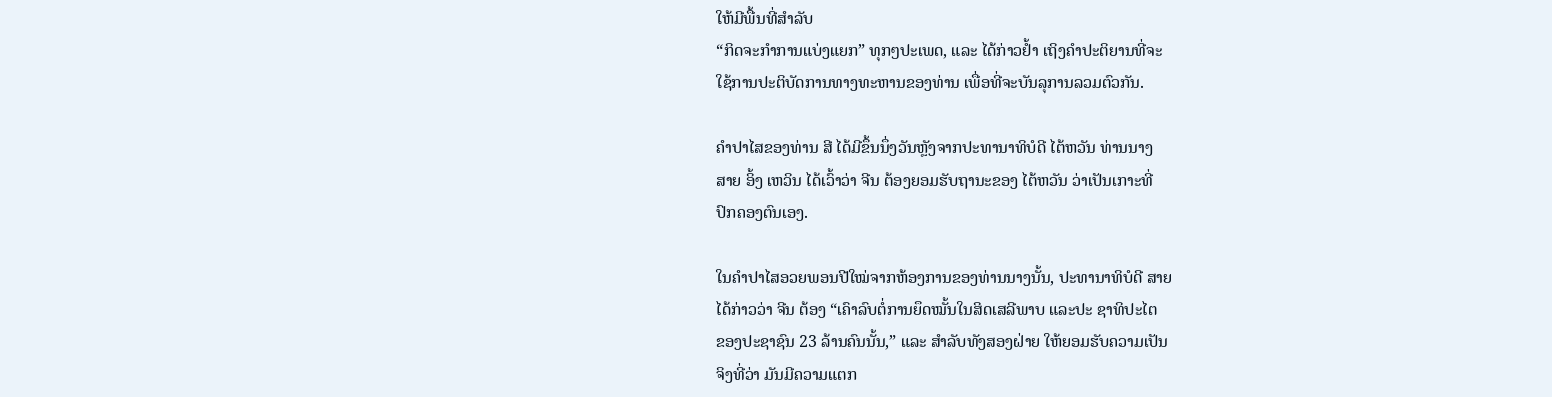ໃຫ້ມີພື້ນທີ່ສຳລັບ
“ກິດຈະກຳການແບ່ງແຍກ” ທຸກໆປະເພດ, ແລະ ໄດ້ກ່າວຢ້ຳ ເຖິງຄຳປະຕິຍານທີ່ຈະ
ໃຊ້ການປະຕິບັດການທາງທະຫານຂອງທ່ານ ເພື່ອທີ່ຈະບັນລຸການລວມຕົວກັນ.

ຄຳປາໄສຂອງທ່ານ ສີ ໄດ້ມີຂຶ້ນນຶ່ງວັນຫຼັງຈາກປະທານາທິບໍດີ ໄຕ້ຫວັນ ທ່ານນາງ
ສາຍ ອິ້ງ ເຫວິນ ໄດ້ເວົ້າວ່າ ຈີນ ຕ້ອງຍອມຮັບຖານະຂອງ ໄຕ້ຫວັນ ວ່າເປັນເກາະທີ່
ປົກຄອງຕົນເອງ.

ໃນຄຳປາໄສອວຍພອນປີໃໝ່ຈາກຫ້ອງການຂອງທ່ານນາງນັ້ນ, ປະທານາທິບໍດີ ສາຍ
ໄດ້ກ່າວວ່າ ຈີນ ຕ້ອງ “ເຄົາລົບຕໍ່ການຍຶດໝັ້ນໃນສິດເສລີພາບ ແລະປະ ຊາທິປະໄຕ
ຂອງປະຊາຊົນ 23 ລ້ານຄົນນັ້ນ,” ແລະ ສຳລັບທັງສອງຝ່າຍ ໃຫ້ຍອມຮັບຄວາມເປັນ
ຈິງທີ່ວ່າ ມັນມີຄວາມແຕກ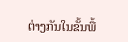ຕ່າງກັນໃນຂັ້ນພື້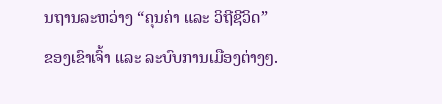ນຖານລະຫວ່າງ “ຄຸນຄ່າ ແລະ ວິຖີຊີວິດ”
ຂອງເຂົາເຈົ້າ ແລະ ລະບົບການເມືອງຕ່າງໆ.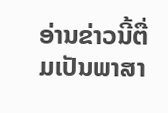ອ່ານຂ່າວນີ້ຕື່ມເປັນພາສາ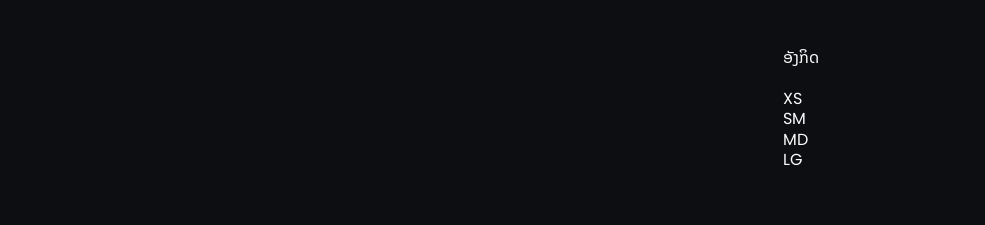ອັງກິດ

XS
SM
MD
LG